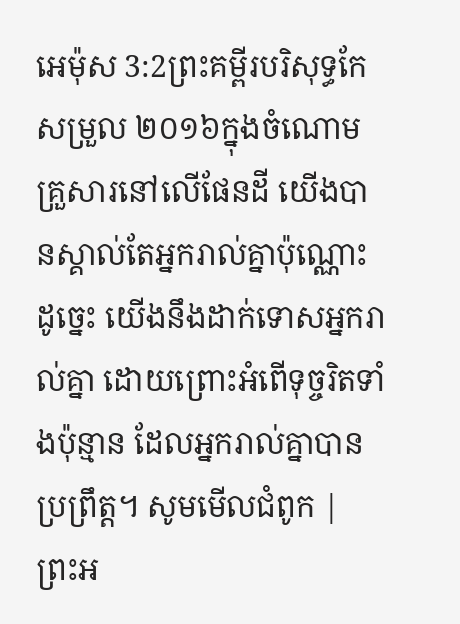អេម៉ុស 3:2ព្រះគម្ពីរបរិសុទ្ធកែសម្រួល ២០១៦ក្នុងចំណោមគ្រួសារនៅលើផែនដី យើងបានស្គាល់តែអ្នករាល់គ្នាប៉ុណ្ណោះ ដូច្នេះ យើងនឹងដាក់ទោសអ្នករាល់គ្នា ដោយព្រោះអំពើទុច្ចរិតទាំងប៉ុន្មាន ដែលអ្នករាល់គ្នាបានប្រព្រឹត្ត។ សូមមើលជំពូក |
ព្រះអ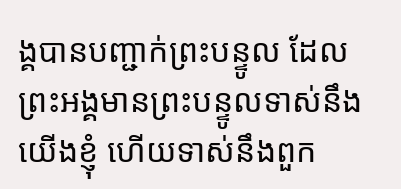ង្គបានបញ្ជាក់ព្រះបន្ទូល ដែលព្រះអង្គមានព្រះបន្ទូលទាស់នឹងយើងខ្ញុំ ហើយទាស់នឹងពួក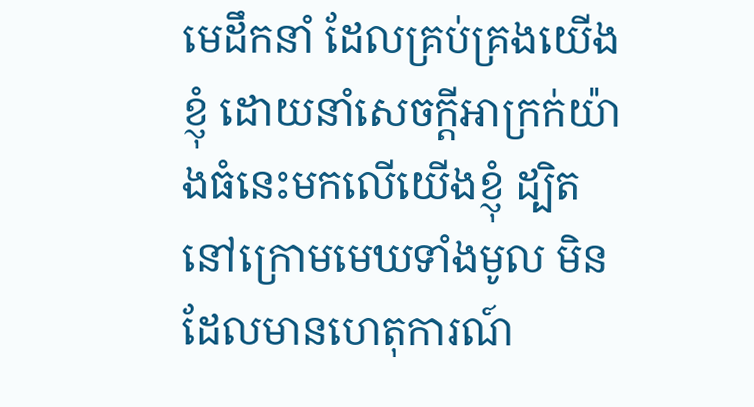មេដឹកនាំ ដែលគ្រប់គ្រងយើងខ្ញុំ ដោយនាំសេចក្ដីអាក្រក់យ៉ាងធំនេះមកលើយើងខ្ញុំ ដ្បិតនៅក្រោមមេឃទាំងមូល មិនដែលមានហេតុការណ៍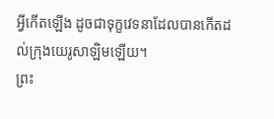អ្វីកើតឡើង ដូចជាទុក្ខវេទនាដែលបានកើតដល់ក្រុងយេរូសាឡិមឡើយ។
ព្រះ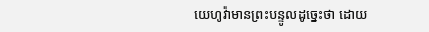យេហូវ៉ាមានព្រះបន្ទូលដូច្នេះថា ដោយ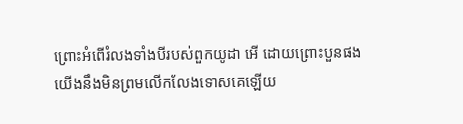ព្រោះអំពើរំលងទាំងបីរបស់ពួកយូដា អើ ដោយព្រោះបួនផង យើងនឹងមិនព្រមលើកលែងទោសគេឡើយ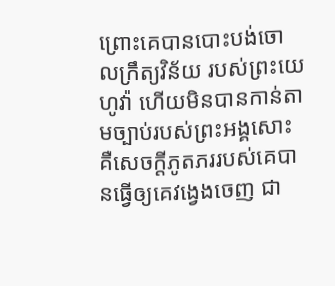ព្រោះគេបានបោះបង់ចោលក្រឹត្យវិន័យ របស់ព្រះយេហូវ៉ា ហើយមិនបានកាន់តាមច្បាប់របស់ព្រះអង្គសោះ គឺសេចក្ដីភូតភររបស់គេបានធ្វើឲ្យគេវង្វេងចេញ ជា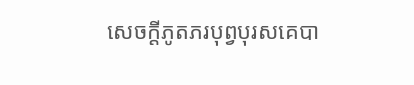សេចក្ដីភូតភរបុព្វបុរសគេបា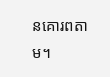នគោរពតាម។